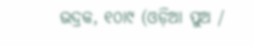ଭଦ୍ରକ, ୧୦ା୯ (ଓଡ଼ିଆ ପୁଅ /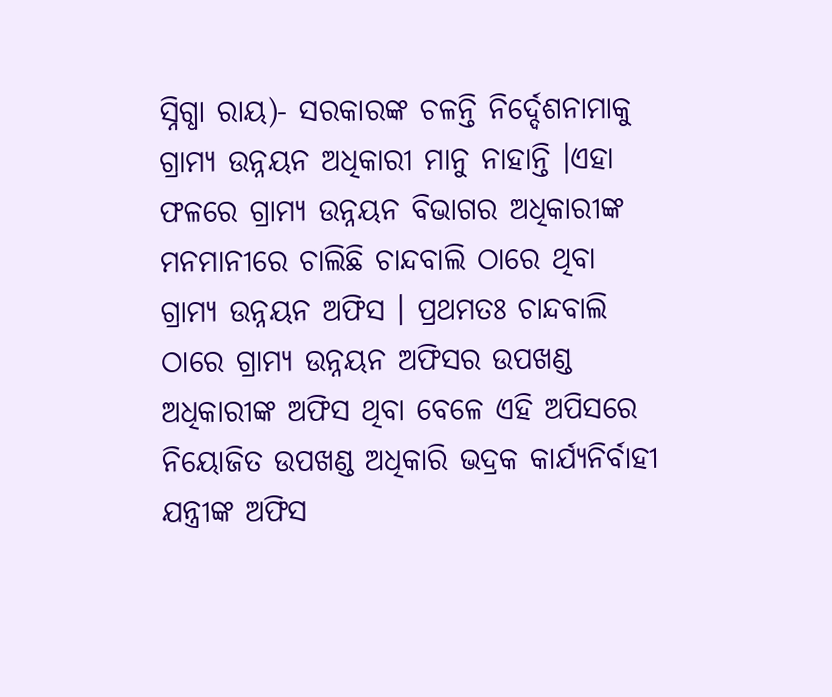ସ୍ନିଗ୍ଧା ରାୟ)- ସରକାରଙ୍କ ଚଳନ୍ତି ନିର୍ଦ୍ଦେଶନାମାକୁ ଗ୍ରାମ୍ୟ ଉନ୍ନୟନ ଅଧିକାରୀ ମାନୁ ନାହାନ୍ତି ।ଏହା ଫଳରେ ଗ୍ରାମ୍ୟ ଉନ୍ନୟନ ବିଭାଗର ଅଧିକାରୀଙ୍କ ମନମାନୀରେ ଚାଲିଛି ଚାନ୍ଦବାଲି ଠାରେ ଥିବା ଗ୍ରାମ୍ୟ ଉନ୍ନୟନ ଅଫିସ । ପ୍ରଥମତଃ ଚାନ୍ଦବାଲି ଠାରେ ଗ୍ରାମ୍ୟ ଉନ୍ନୟନ ଅଫିସର ଉପଖଣ୍ଡ ଅଧିକାରୀଙ୍କ ଅଫିସ ଥିବା ବେଳେ ଏହି ଅପିସରେ ନିୟୋଜିତ ଉପଖଣ୍ଡ ଅଧିକାରି ଭଦ୍ରକ କାର୍ଯ୍ୟନିର୍ବାହୀ ଯନ୍ତ୍ରୀଙ୍କ ଅଫିସ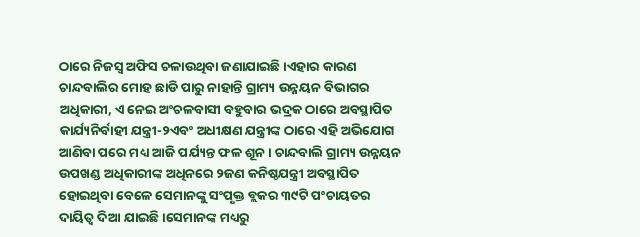ଠାରେ ନିଜସ୍ୱ ଅଫିସ ଚଳାଉଥିବା ଜଣାଯାଇଛି ।ଏହାର କାରଣ ଚାନ୍ଦବାଲିର ମୋହ ଛାଡି ପାରୁ ନାହାନ୍ତି ଗ୍ରାମ୍ୟ ଉନ୍ନୟନ ବିଭାଗର ଅଧିକାରୀ, ଏ ନେଇ ଅଂଚଳବାସୀ ବହୁବାର ଭଦ୍ରକ ଠାରେ ଅବସ୍ଥାପିତ କାର୍ଯ୍ୟନିର୍ବାହୀ ଯନ୍ତ୍ରୀ-୨ଏବଂ ଅଧୀକ୍ଷଣ ଯନ୍ତ୍ରୀଙ୍କ ଠାରେ ଏହି ଅଭିଯୋଗ ଆଣିବା ପରେ ମଧ୍ୟ ଆଜି ପର୍ଯ୍ୟନ୍ତ ଫଳ ଶୂନ । ଚାନ୍ଦବାଲି ଗ୍ରାମ୍ୟ ଉନ୍ନୟନ ଉପଖଣ୍ଡ ଅଧିକାରୀଙ୍କ ଅଧିନରେ ୨ଜଣ କନିଷ୍ଠଯନ୍ତ୍ରୀ ଅବସ୍ଥାପିତ ହୋଇଥିବା ବେଳେ ସେମାନଙ୍କୁ ସଂପୃକ୍ତ ବ୍ଲକର ୩୯ଟି ପଂଚାୟତର ଦାୟିତ୍ୱ ଦିଆ ଯାଇଛି ।ସେମାନଙ୍କ ମଧ୍ୟରୁ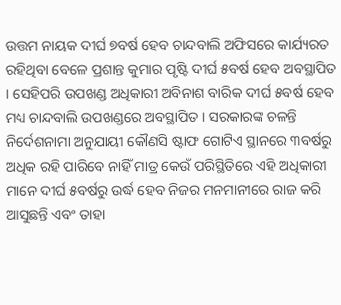ଉତ୍ତମ ନାୟକ ଦୀର୍ଘ ୭ବର୍ଷ ହେବ ଚାନ୍ଦବାଲି ଅଫିସରେ କାର୍ଯ୍ୟରତ ରହିଥିବା ବେଳେ ପ୍ରଶାନ୍ତ କୁମାର ପୃଷ୍ଟି ଦୀର୍ଘ ୫ବର୍ଷ ହେବ ଅବସ୍ଥାପିତ । ସେହିପରି ଉପଖଣ୍ଡ ଅଧିକାରୀ ଅବିନାଶ ବାରିକ ଦୀର୍ଘ ୫ବର୍ଷ ହେବ ମଧ୍ୟ ଚାନ୍ଦବାଲି ଉପଖଣ୍ଡରେ ଅବସ୍ଥାପିତ । ସରକାରଙ୍କ ଚଳନ୍ତି ନିର୍ଦେଶନାମା ଅନୁଯାୟୀ କୌଣସି ଷ୍ଟାଫ ଗୋଟିଏ ସ୍ଥାନରେ ୩ବର୍ଷରୁ ଅଧିକ ରହି ପାରିବେ ନାହିଁ ମାତ୍ର କେଉଁ ପରିସ୍ଥିତିରେ ଏହି ଅଧିକାରୀ ମାନେ ଦୀର୍ଘ ୫ବର୍ଷରୁ ଉର୍ଦ୍ଧ ହେବ ନିଜର ମନମାନୀରେ ରାଜ କରି ଆସୁଛନ୍ତି ଏବଂ ତାହା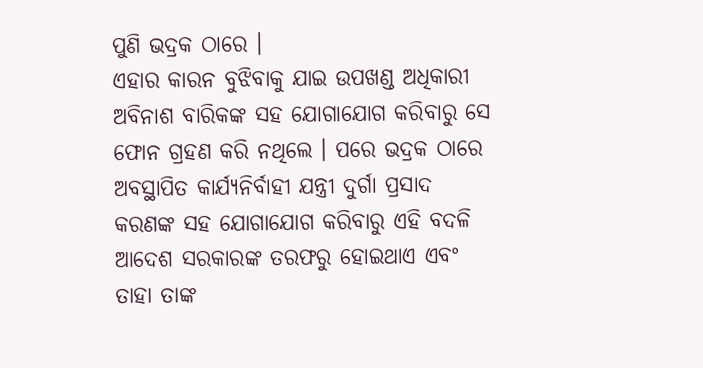ପୁଣି ଭଦ୍ରକ ଠାରେ ।
ଏହାର କାରନ ବୁଝିବାକୁ ଯାଇ ଉପଖଣ୍ଡ ଅଧିକାରୀ ଅବିନାଶ ବାରିକଙ୍କ ସହ ଯୋଗାଯୋଗ କରିବାରୁ ସେ ଫୋନ ଗ୍ରହଣ କରି ନଥିଲେ । ପରେ ଭଦ୍ରକ ଠାରେ ଅବସ୍ଥାପିତ କାର୍ଯ୍ୟନିର୍ବାହୀ ଯନ୍ତ୍ରୀ ଦୁର୍ଗା ପ୍ରସାଦ କରଣଙ୍କ ସହ ଯୋଗାଯୋଗ କରିବାରୁ ଏହି ବଦଳି ଆଦେଶ ସରକାରଙ୍କ ତରଫରୁ ହୋଇଥାଏ ଏବଂ ତାହା ତାଙ୍କ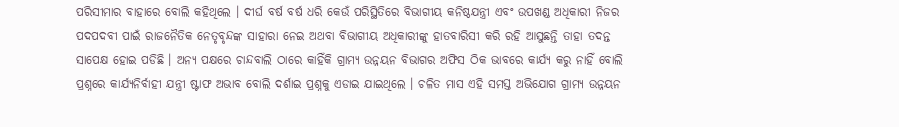ପରିସୀମାର ବାହାରେ ବୋଲି କହିଥିଲେ । ଦୀର୍ଘ ବର୍ଷ ବର୍ଷ ଧରି କେଉଁ ପରିସ୍ଥିତିରେ ବିଭାଗୀୟ କନିଷ୍ଠଯନ୍ତ୍ରୀ ଏବଂ ଉପଖଣ୍ଡ ଅଧିକାରୀ ନିଜର ପଦପଦବୀ ପାଇଁ ରାଜନୈତିକ ନେତୃବୃନ୍ଦଙ୍କ ସାହାରା ନେଇ ଅଥବା ବିଭାଗୀୟ ଅଧିକାରୀଙ୍କୁ ହାତବାରିସୀ କରି ରହି ଆସୁଛନ୍ତି ତାହା ତଦନ୍ତ ସାପେକ୍ଷ ହୋଇ ପଡିଛି । ଅନ୍ୟ ପକ୍ଷରେ ଚାନ୍ଦବାଲି ଠାରେ କାହିଁକି ଗ୍ରାମ୍ୟ ଉନ୍ନୟନ ବିଭାଗର ଅଫିସ ଠିକ ଭାବରେ କାର୍ଯ୍ୟ କରୁ ନାହିଁ ବୋଲି ପ୍ରଶ୍ନରେ କାର୍ଯ୍ୟନିର୍ବାହୀ ଯନ୍ତ୍ରୀ ଷ୍ଟାଫ ଅଭାବ ବୋଲି ଦର୍ଶାଇ ପ୍ରଶ୍ନକୁ ଏଡାଇ ଯାଇଥିଲେ । ଚଳିତ ମାସ ଏହି ସମସ୍ତ ଅଭିଯୋଗ ଗ୍ରାମ୍ୟ ଉନ୍ନୟନ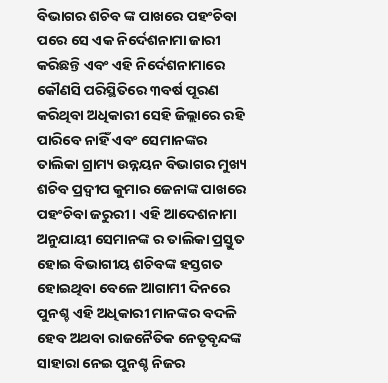ବିଭାଗର ଶଚିବ ଙ୍କ ପାଖରେ ପହଂଚିବା ପରେ ସେ ଏକ ନିର୍ଦେଶନାମା ଜାରୀ କରିଛନ୍ତି ଏବଂ ଏହି ନିର୍ଦେଶନାମାରେ କୌଣସି ପରିସ୍ଥିତିରେ ୩ବର୍ଷ ପୂରଣ କରିଥିବା ଅଧିକାରୀ ସେହି ଜିଲ୍ଲାରେ ରହି ପାରିବେ ନାହିଁ ଏବଂ ସେମାନଙ୍କର ତାଲିକା ଗ୍ରାମ୍ୟ ଉନ୍ନୟନ ବିଭାଗର ମୁଖ୍ୟ ଶଚିବ ପ୍ରଦ୍ୱୀପ କୁମାର ଜେନାଙ୍କ ପାଖରେ ପହଂଚିବା ଜରୁରୀ । ଏହି ଆଦେଶନାମା ଅନୁଯାୟୀ ସେମାନଙ୍କ ର ତାଲିକା ପ୍ରସ୍ତୁତ ହୋଇ ବିଭାଗୀୟ ଶଚିବଙ୍କ ହସ୍ତଗତ ହୋଇଥିବା ବେଳେ ଆଗାମୀ ଦିନରେ ପୁନଶ୍ଚ ଏହି ଅଧିକାରୀ ମାନଙ୍କର ବଦଳି ହେବ ଅଥବା ରାଜନୈତିକ ନେତୃବୃନ୍ଦଙ୍କ ସାହାରା ନେଇ ପୁନଶ୍ଚ ନିଜର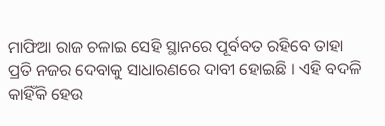ମାଫିଆ ରାଜ ଚଳାଇ ସେହି ସ୍ଥାନରେ ପୂର୍ବବତ ରହିବେ ତାହା ପ୍ରତି ନଜର ଦେବାକୁ ସାଧାରଣରେ ଦାବୀ ହୋଇଛି । ଏହି ବଦଳି କାହିଁକି ହେଉ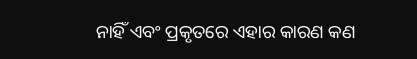ନାହିଁ ଏବଂ ପ୍ରକୃତରେ ଏହାର କାରଣ କଣ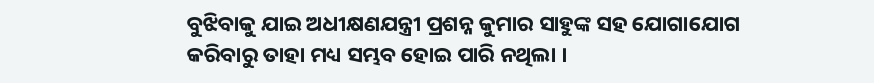ବୁଝିବାକୁ ଯାଇ ଅଧୀକ୍ଷଣଯନ୍ତ୍ରୀ ପ୍ରଶନ୍ନ କୁମାର ସାହୁଙ୍କ ସହ ଯୋଗାଯୋଗ କରିବାରୁ ତାହା ମଧ୍ୟ ସମ୍ଭବ ହୋଇ ପାରି ନଥିଲା ।